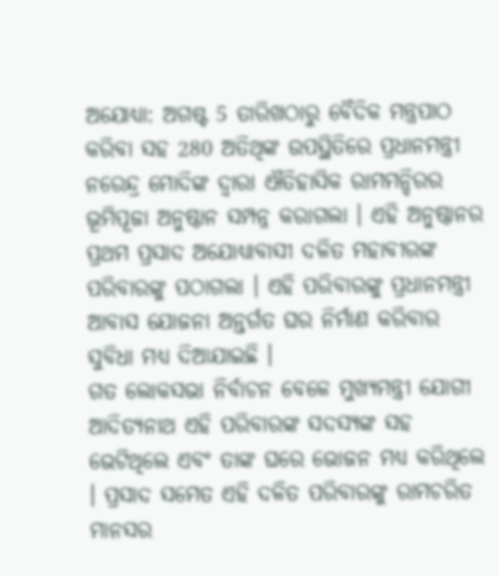ଅଯୋଧ୍ୟା: ଅଗଷ୍ଟ 5 ତାରିଖଠାରୁ ବୈଦିକ ମନ୍ତ୍ରପାଠ କରିବା ସହ 280 ଅତିଥିଙ୍କ ଉପସ୍ଥିତିରେ ପ୍ରଧାନମନ୍ତ୍ରୀ ନରେନ୍ଦ୍ର ମୋଦିଙ୍କ ଦ୍ବାରା ଐତିହାସିକ ରାମମନ୍ଦିରର ଭୂମିପୂଜା ଅନୁଷ୍ଠାନ ସମ୍ପନ୍ନ କରାଗଲା । ଏହି ଅନୁଷ୍ଠାନର ପ୍ରଥମ ପ୍ରସାଦ ଅଯୋଧ୍ୟାବାସୀ ଦଳିତ ମହାବୀରଙ୍କ ପରିବାରଙ୍କୁ ପଠାଗଲା । ଏହି ପରିବାରଙ୍କୁ ପ୍ରଧାନମନ୍ତ୍ରୀ ଆବାସ ଯୋଜନା ଅନ୍ତର୍ଗତ ଘର ନିର୍ମାଣ କରିବାର ସୁବିଧା ମଧ୍ୟ ଦିଆଯାଇଛି ।
ଗତ ଲୋକସଭା ନିର୍ବାଚନ ବେଳେ ମୁଖ୍ୟମନ୍ତ୍ରୀ ଯୋଗୀ ଆଦିତ୍ୟନାଥ ଏହି ପରିବାରଙ୍କ ସଦସ୍ୟଙ୍କ ସହ ଭେଟିଥିଲେ ଏବଂ ତାଙ୍କ ଘରେ ଭୋଜନ ମଧ୍ୟ କରିଥିଲେ । ପ୍ରସାଦ ସମେତ ଏହି ଦଳିତ ପରିବାରଙ୍କୁ ରାମଚରିତ ମାନସର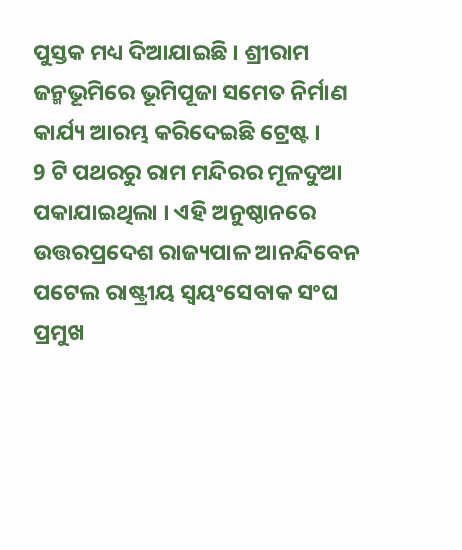ପୁସ୍ତକ ମଧ୍ୟ ଦିଆଯାଇଛି । ଶ୍ରୀରାମ ଜନ୍ମଭୂମିରେ ଭୂମିପୂଜା ସମେତ ନିର୍ମାଣ କାର୍ଯ୍ୟ ଆରମ୍ଭ କରିଦେଇଛି ଟ୍ରେଷ୍ଟ ।
9 ଟି ପଥରରୁ ରାମ ମନ୍ଦିରର ମୂଳଦୁଆ ପକାଯାଇଥିଲା । ଏହି ଅନୁଷ୍ଠାନରେ ଉତ୍ତରପ୍ରଦେଶ ରାଜ୍ୟପାଳ ଆନନ୍ଦିବେନ ପଟେଲ ରାଷ୍ଟ୍ରୀୟ ସ୍ବୟଂସେବାକ ସଂଘ ପ୍ରମୁଖ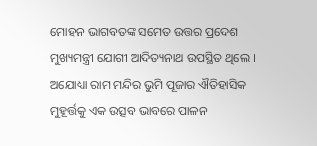ମୋହନ ଭାଗବତଙ୍କ ସମେତ ଉତ୍ତର ପ୍ରଦେଶ ମୁଖ୍ୟମନ୍ତ୍ରୀ ଯୋଗୀ ଆଦିତ୍ୟନାଥ ଉପସ୍ଥିତ ଥିଲେ । ଅଯୋଧ୍ୟା ରାମ ମନ୍ଦିର ଭୁମି ପୂଜାର ଐତିହାସିକ ମୁହୂର୍ତ୍ତକୁ ଏକ ଉତ୍ସବ ଭାବରେ ପାଳନ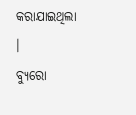କରାଯାଇଥିଲା ।
ବ୍ୟୁରୋ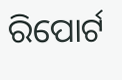ରିପୋର୍ଟ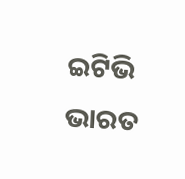ଇଟିଭି ଭାରତ